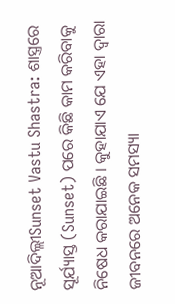ନୂଆଦିଲ୍ଲୀSunset Vastu Shastra: ଶାସ୍ତ୍ରରେ ସୂର୍ଯ୍ୟାସ୍ତ (Sunset) ପରେ କିଛି କାମ କରିବାକୁ ନିଷେଧ କରାଯାଇଛି । କୁହାଯାଏ ଯେ ଏହା ଦ୍ୱାରା ଜୀବନରେ ଅନେକ ସମସ୍ୟା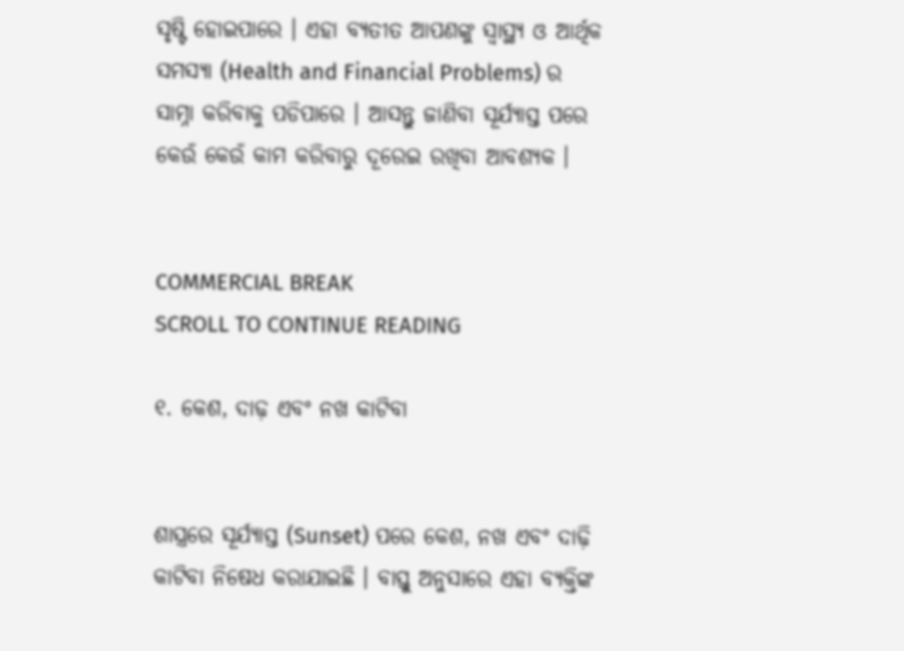ସୃଷ୍ଟି ହୋଇପାରେ । ଏହା ବ୍ୟତୀତ ଆପଣଙ୍କୁ ସ୍ୱାସ୍ଥ୍ୟ ଓ ଆର୍ଥିକ ସମସ୍ୟା (Health and Financial Problems) ର ସାମ୍ନା କରିବାକୁ ପଡିପାରେ । ଆସନ୍ତୁ ଜାଣିବା ସୂର୍ଯ୍ୟାସ୍ତ ପରେ କେଉଁ କେଉଁ କାମ କରିବାରୁ ଦୂରେଇ ରଖିବା ଆବଶ୍ୟକ ।


COMMERCIAL BREAK
SCROLL TO CONTINUE READING

୧. କେଶ, ଦାଢ଼ ଏବଂ ନଖ କାଟିବା


ଶାସ୍ତ୍ରରେ ସୂର୍ଯ୍ୟାସ୍ତ (Sunset) ପରେ କେଶ, ନଖ ଏବଂ ଦାଢ଼ି କାଟିବା ନିଷେଧ କରାଯାଇଛି । ବାସ୍ତୁ ଅନୁସାରେ ଏହା ବ୍ୟକ୍ତିଙ୍କ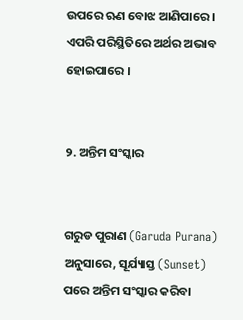ଉପରେ ଋଣ ବୋଝ ଆଣିପାରେ । ଏପରି ପରିସ୍ଥିତିରେ ଅର୍ଥର ଅଭାବ ହୋଇପାରେ ।


୨. ଅନ୍ତିମ ସଂସ୍କାର


ଗରୁଡ ପୁରାଣ (Garuda Purana) ଅନୁସାରେ, ସୂର୍ଯ୍ୟାସ୍ତ (Sunset) ପରେ ଅନ୍ତିମ ସଂସ୍କାର କରିବା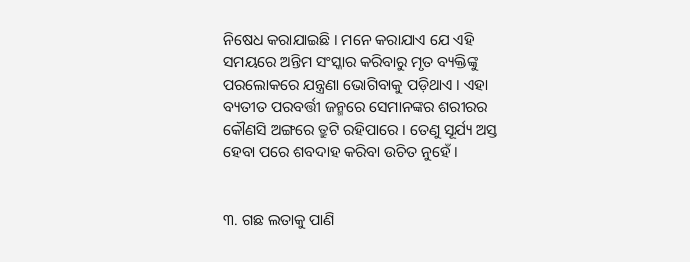ନିଷେଧ କରାଯାଇଛି । ମନେ କରାଯାଏ ଯେ ଏହି ସମୟରେ ଅନ୍ତିମ ସଂସ୍କାର କରିବାରୁ ମୃତ ବ୍ୟକ୍ତିଙ୍କୁ ପରଲୋକରେ ଯନ୍ତ୍ରଣା ଭୋଗିବାକୁ ପଡ଼ିଥାଏ । ଏହା ବ୍ୟତୀତ ପରବର୍ତ୍ତୀ ଜନ୍ମରେ ସେମାନଙ୍କର ଶରୀରର କୌଣସି ଅଙ୍ଗରେ ତ୍ରୁଟି ରହିପାରେ । ତେଣୁ ସୂର୍ଯ୍ୟ ଅସ୍ତ ହେବା ପରେ ଶବଦାହ କରିବା ଉଚିତ ନୁହେଁ ।


୩. ଗଛ ଲତାକୁ ପାଣି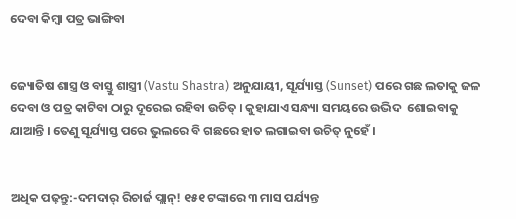ଦେବା କିମ୍ବା ପତ୍ର ଭାଙ୍ଗିବା


ଜ୍ୟୋତିଷ ଶାସ୍ତ୍ର ଓ ବାସ୍ତୁ ଶାସ୍ତ୍ରୀ (Vastu Shastra) ଅନୁଯାୟୀ, ସୂର୍ଯ୍ୟାସ୍ତ (Sunset) ପରେ ଗଛ ଲତାକୁ ଜଳ ଦେବା ଓ ପତ୍ର କାଟିବା ଠାରୁ ଦୂରେଇ ରହିବା ଉଚିତ୍ । କୁହାଯାଏ ସନ୍ଧ୍ୟା ସମୟରେ ଉଦ୍ଭିଦ  ଶୋଇବାକୁ ଯାଆନ୍ତି । ତେଣୁ ସୂର୍ଯ୍ୟାସ୍ତ ପରେ ଭୁଲରେ ବି ଗଛରେ ହାତ ଲଗାଇବା ଉଚିତ୍ ନୁହେଁ ।


ଅଧିକ ପଢ଼ନ୍ତୁ:-ଦମଦାର୍ ରିଚାର୍ଜ ପ୍ଲାନ୍! ୧୫୧ ଟଙ୍କାରେ ୩ ମାସ ପର୍ଯ୍ୟନ୍ତ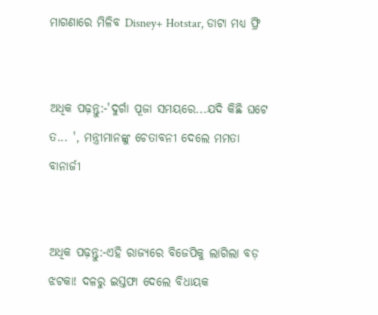ମାଗଣାରେ ମିଳିବ Disney+ Hotstar, ଡାଟା ମଧ୍ୟ ଫ୍ରି


ଅଧିକ ପଢ଼ନ୍ତୁ:-'ଦୁର୍ଗା ପୂଜା ସମୟରେ...ଯଦି କିଛି ଘଟେ ତ... ', ମନ୍ତ୍ରୀମାନଙ୍କୁ ଚେତାବନୀ ଦେଲେ ମମତା ବାନାର୍ଜୀ


ଅଧିକ ପଢ଼ନ୍ତୁ:-ଏହି ରାଜ୍ୟରେ ବିଜେପିକୁ ଲାଗିଲା ବଡ଼ ଝଟକା! ଦଳରୁ ଇସ୍ତଫା ଦେଲେ ବିଧାୟକ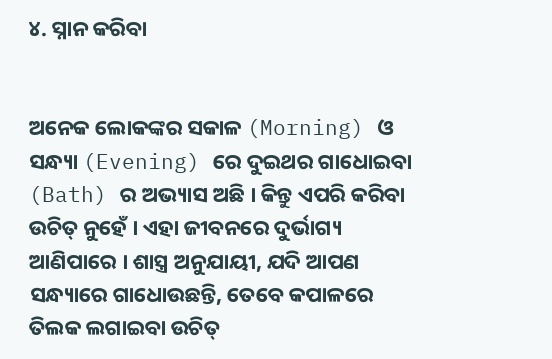୪. ସ୍ନାନ କରିବା


ଅନେକ ଲୋକଙ୍କର ସକାଳ (Morning) ଓ ସନ୍ଧ୍ୟା (Evening) ରେ ଦୁଇଥର ଗାଧୋଇବା (Bath) ର ଅଭ୍ୟାସ ଅଛି । କିନ୍ତୁ ଏପରି କରିବା ଉଚିତ୍ ନୁହେଁ । ଏହା ଜୀବନରେ ଦୁର୍ଭାଗ୍ୟ ଆଣିପାରେ । ଶାସ୍ତ୍ର ଅନୁଯାୟୀ, ଯଦି ଆପଣ ସନ୍ଧ୍ୟାରେ ଗାଧୋଉଛନ୍ତି, ତେବେ କପାଳରେ ତିଲକ ଲଗାଇବା ଉଚିତ୍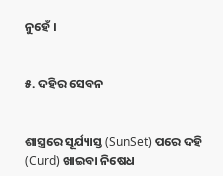ନୁହେଁ ।


୫. ଦହିର ସେବନ


ଶାସ୍ତ୍ରରେ ସୂର୍ଯ୍ୟାସ୍ତ (SunSet) ପରେ ଦହି (Curd) ଖାଇବା ନିଷେଧ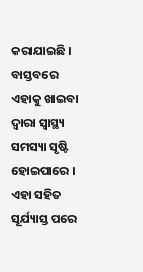କରାଯାଇଛି । ବାସ୍ତବରେ ଏହାକୁ ଖାଇବା ଦ୍ୱାରା ସ୍ୱାସ୍ଥ୍ୟ ସମସ୍ୟା ସୃଷ୍ଟି ହୋଇପାରେ । ଏହା ସହିତ ସୂର୍ଯ୍ୟାସ୍ତ ପରେ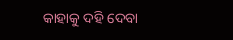କାହାକୁ ଦହି ଦେବା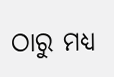ଠାରୁ ମଧ୍ୟ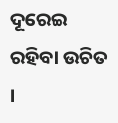ଦୂରେଇ ରହିବା ଉଚିତ ।